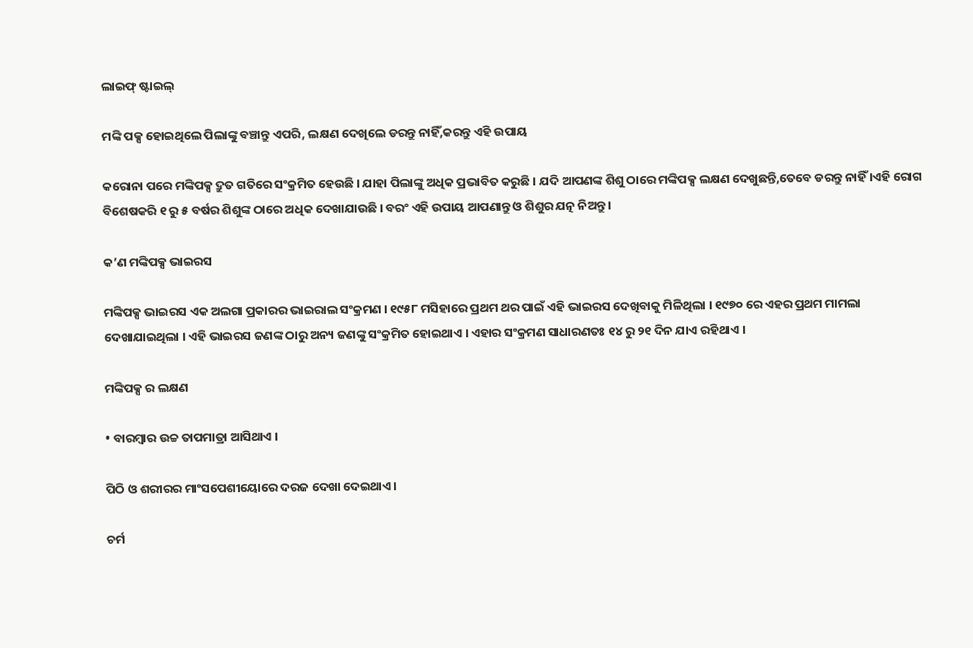ଲାଇଫ୍ ଷ୍ଟାଇଲ୍

ମଙ୍କି ପକ୍ସ ହୋଇଥିଲେ ପିଲାଙ୍କୁ ବଞ୍ଚାନ୍ତୁ ଏପରି, ଲକ୍ଷଣ ଦେଖିଲେ ଡରନ୍ତୁ ନାହିଁ,କରନ୍ତୁ ଏହି ଉପାୟ

କରୋନା ପରେ ମଙ୍କିପକ୍ସ ଦ୍ରୁତ ଗତିରେ ସଂକ୍ରମିତ ହେଉଛି । ଯାହା ପିଲାଙ୍କୁ ଅଧିକ ପ୍ରଭାବିତ କରୁଛି । ଯଦି ଆପଣଙ୍କ ଶିଶୁ ଠାରେ ମଙ୍କିପକ୍ସ ଲକ୍ଷଣ ଦେଖୁଛନ୍ତି,ତେବେ ଡରନ୍ତୁ ନାହିଁ ।ଏହି ରୋଗ ବିଶେଷକରି ୧ ରୁ ୫ ବର୍ଷର ଶିଶୁଙ୍କ ଠାରେ ଅଧିକ ଦେଖାଯାଉଛି । ବରଂ ଏହି ଉପାୟ ଆପଣାନ୍ତୁ ଓ ଶିଶୁର ଯତ୍ନ ନିଅନ୍ତୁ ।

କ’ଣ ମଙ୍କିପକ୍ସ ଭାଇରସ

ମଙ୍କିପକ୍ସ ଭାଇରସ ଏକ ଅଲଗା ପ୍ରକାରର ଭାଇରାଲ ସଂକ୍ରମଣ । ୧୯୫୮ ମସିହାରେ ପ୍ରଥମ ଥର ପାଇଁ ଏହି ଭାଇରସ ଦେଖିବାକୁ ମିଳିଥିଲା । ୧୯୭୦ ରେ ଏହର ପ୍ରଥମ ମାମଲା ଦେଖାଯାଇଥିଲା । ଏହି ଭାଇରସ ଜଣଙ୍କ ଠାରୁ ଅନ୍ୟ ଜଣଙ୍କୁ ସଂକ୍ରମିତ ହୋଇଥାଏ । ଏହାର ସଂକ୍ରମଣ ସାଧାରଣତଃ ୧୪ ରୁ ୨୧ ଦିନ ଯାଏ ରହିଥାଏ ।

ମଙ୍କିପକ୍ସ ର ଲକ୍ଷଣ

• ବାରମ୍ବାର ଉଚ୍ଚ ତାପମାତ୍ରା ଆସିଥାଏ ।

ପିଠି ଓ ଶରୀରର ମାଂସପେଶୀୟୋରେ ଦରଜ ଦେଖା ଦେଇଥାଏ ।

ଚର୍ମ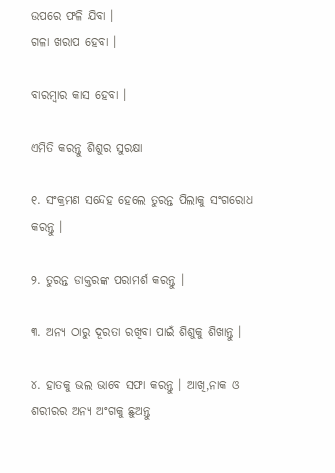ଉପରେ ଫଳି ଯିବା ।
ଗଳା ଖରାପ ହେବା ।

ବାରମ୍ବାର କାସ ହେବା ।

ଏମିତି କରନ୍ତୁ ଶିଶୁର ସୁରକ୍ଷା

୧. ସଂକ୍ରମଣ ସନ୍ଦେହ ହେଲେ ତୁରନ୍ତ ପିଲାକୁ ସଂଗରୋଧ କରନ୍ତୁ ।

୨. ତୁରନ୍ତ ଡାକ୍ତରଙ୍କ ପରାମର୍ଶ କରନ୍ତୁ ।

୩. ଅନ୍ୟ ଠାରୁ ଦୂରତା ରଖିବା ପାଇଁ ଶିଶୁକୁ ଶିଖାନ୍ତୁ ।

୪. ହାତକୁ ଭଲ ଭାବେ ସଫା କରନ୍ତୁ । ଆଖି,ନାକ ଓ ଶରୀରର ଅନ୍ୟ ଅଂଗକୁ ଛୁଅନ୍ତୁ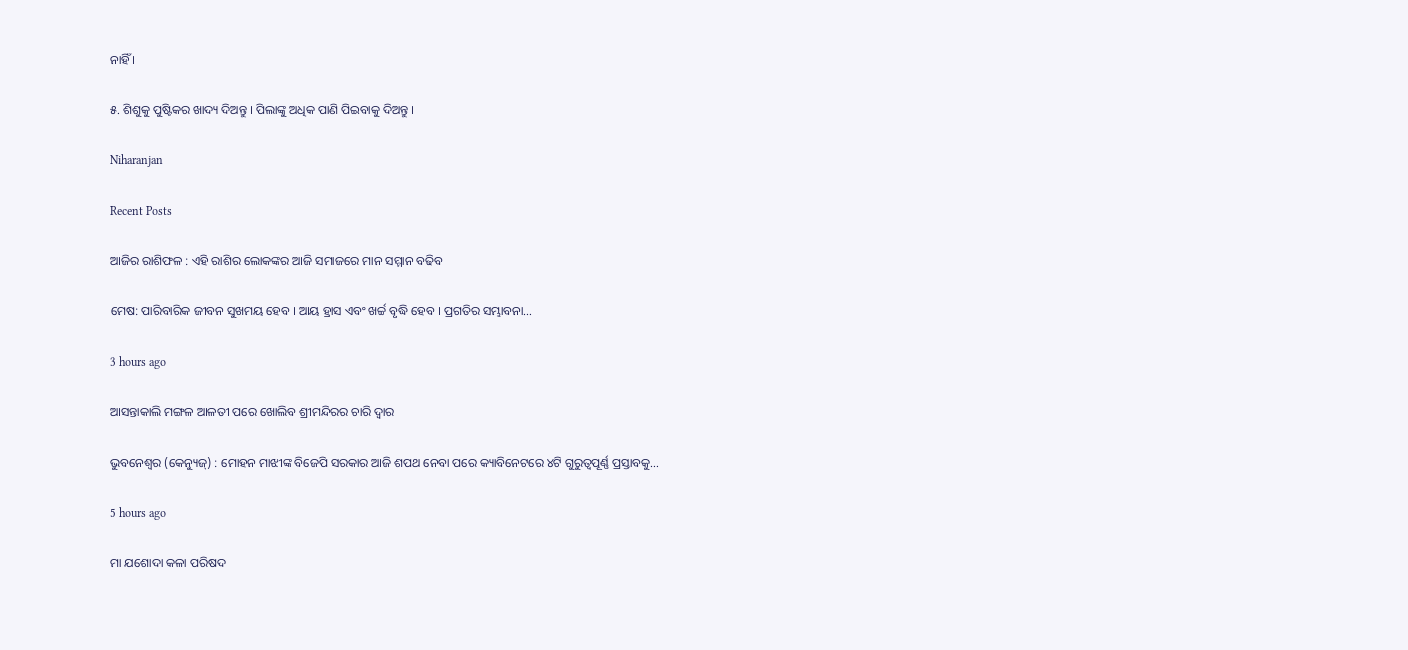ନାହିଁ ।

୫. ଶିଶୁକୁ ପୁଷ୍ଟିକର ଖାଦ୍ୟ ଦିଅନ୍ତୁ । ପିଲାଙ୍କୁ ଅଧିକ ପାଣି ପିଇବାକୁ ଦିଅନ୍ତୁ ।

Niharanjan

Recent Posts

ଆଜିର ରାଶିଫଳ : ଏହି ରାଶିର ଲୋକଙ୍କର ଆଜି ସମାଜରେ ମାନ ସମ୍ମାନ ବଢିବ

ମେଷ: ପାରିବାରିକ ଜୀବନ ସୁଖମୟ ହେବ । ଆୟ ହ୍ରାସ ଏବଂ ଖର୍ଚ୍ଚ ବୃଦ୍ଧି ହେବ । ପ୍ରଗତିର ସମ୍ଭାବନା…

3 hours ago

ଆସନ୍ତାକାଲି ମଙ୍ଗଳ ଆଳତୀ ପରେ ଖୋଲିବ ଶ୍ରୀମନ୍ଦିରର ଚାରି ଦ୍ୱାର

ଭୁବନେଶ୍ୱର (କେନ୍ୟୁଜ୍‌) : ମୋହନ ମାଝୀଙ୍କ ବିଜେପି ସରକାର ଆଜି ଶପଥ ନେବା ପରେ କ୍ୟାବିନେଟରେ ୪ଟି ଗୁରୁତ୍ୱପୂର୍ଣ୍ଣ ପ୍ରସ୍ତାବକୁ…

5 hours ago

ମା ଯଶୋଦା କଳା ପରିଷଦ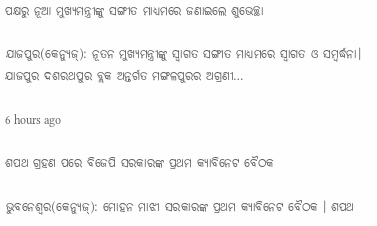ପକ୍ଷରୁ ନୂଆ ମୁଖ୍ୟମନ୍ତ୍ରୀଙ୍କୁ ସଙ୍ଗୀତ ମାଧ୍ୟମରେ ଜଣାଇଲେ ଶୁଭେଚ୍ଛା

ଯାଜପୁର(କେନ୍ୟୁଜ୍‌): ନୂତନ ମୁଖ୍ୟମନ୍ତ୍ରୀଙ୍କୁ ସ୍ଵାଗତ ସଙ୍ଗୀତ ମାଧ୍ୟମରେ ସ୍ୱାଗତ ଓ ସମ୍ବର୍ଦ୍ଧନା। ଯାଜପୁର ଦଶରଥପୁର ବ୍ଲକ ଅନ୍ତର୍ଗତ ମଙ୍ଗଳପୁରର ଅଗ୍ରଣୀ…

6 hours ago

ଶପଥ ଗ୍ରହଣ ପରେ ବିଜେପି ସରକାରଙ୍କ ପ୍ରଥମ କ୍ୟାବିନେଟ ବୈଠକ

ଭୁବନେଶ୍ୱର(କେନ୍ୟୁଜ୍‌): ମୋହନ ମାଝୀ ସରକାରଙ୍କ ପ୍ରଥମ କ୍ୟାବିନେଟ ବୈଠକ । ଶପଥ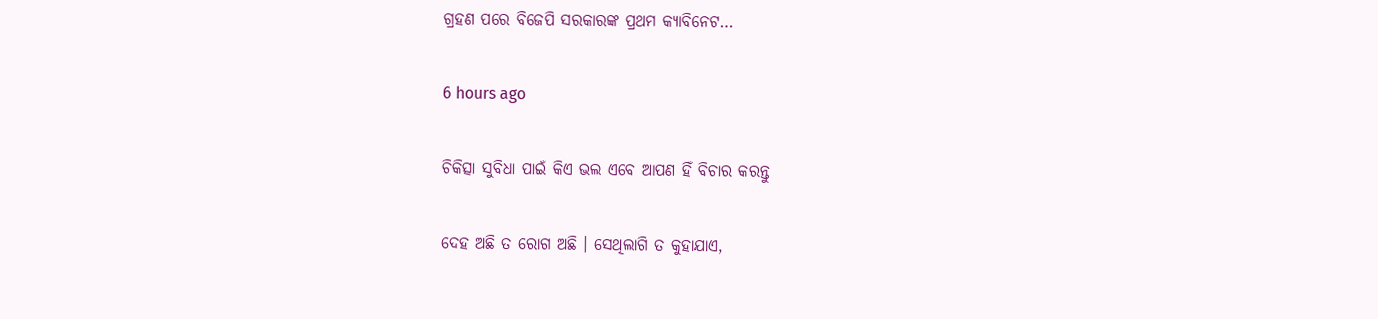ଗ୍ରହଣ ପରେ ବିଜେପି ସରକାରଙ୍କ ପ୍ରଥମ କ୍ୟାବିନେଟ…

6 hours ago

ଚିକିତ୍ସା ସୁବିଧା ପାଇଁ କିଏ ଭଲ ଏବେ ଆପଣ ହିଁ ବିଚାର କରନ୍ତୁ

ଦେହ ଅଛି ତ ରୋଗ ଅଛି । ସେଥିଲାଗି ତ କୁହାଯାଏ,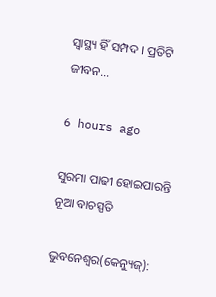ସ୍ୱାସ୍ଥ୍ୟ ହିଁ ସମ୍ପଦ । ପ୍ରତିଟି ଜୀବନ…

6 hours ago

ସୁରମା ପାଢୀ ହୋଇପାରନ୍ତି ନୂଆ ବାଚସ୍ପତି

ଭୁବନେଶ୍ୱର(କେନ୍ୟୁଜ୍‌):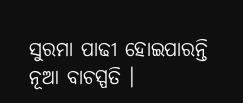ସୁରମା ପାଢୀ ହୋଇପାରନ୍ତି ନୂଆ ବାଚସ୍ପତି ।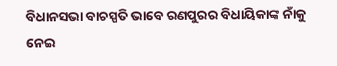ବିଧାନସଭା ବାଚସ୍ପତି ଭାବେ ରଣପୁରର ବିଧାୟିକାଙ୍କ ନାଁକୁ ନେଇ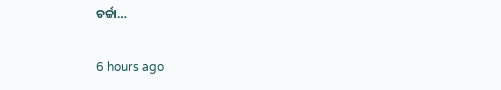ଚର୍ଚ୍ଚା…

6 hours ago